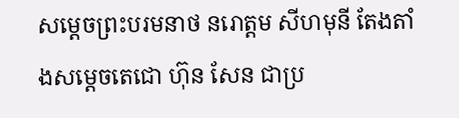សម្តេចព្រះបរមនាថ នរោត្តម សីហមុនី តែងតាំងសម្តេចតេជោ ហ៊ុន សែន ជាប្រ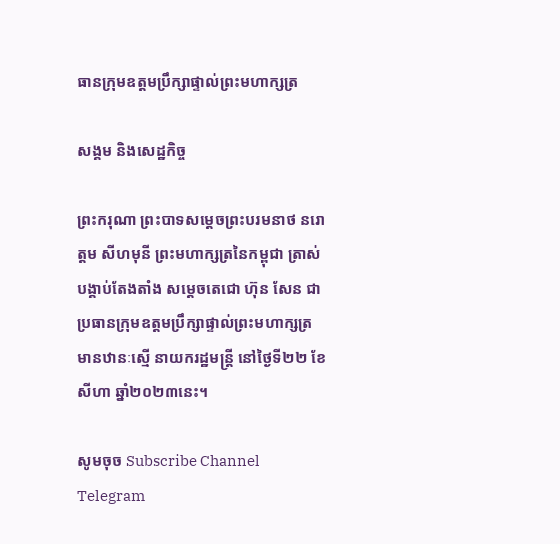ធានក្រុមឧត្តមប្រឹក្សាផ្ទាល់ព្រះមហាក្សត្រ

សង្គម និងសេដ្ឋកិច្ច

ព្រះករុណា ព្រះបាទសម្តេចព្រះបរមនាថ នរោត្តម សីហមុនី ព្រះមហាក្សត្រនៃកម្ពុជា ត្រាស់បង្គាប់តែងតាំង សម្តេចតេជោ ហ៊ុន សែន ជាប្រធានក្រុមឧត្តមប្រឹក្សាផ្ទាល់ព្រះមហាក្សត្រ មានឋានៈស្មើ នាយករដ្ឋមន្ត្រី នៅថ្ងៃទី២២ ខែសីហា ឆ្នាំ២០២៣នេះ។

សូមចុច Subscribe Channel Telegram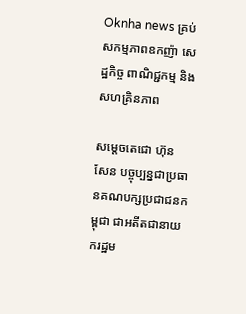Oknha news គ្រប់សកម្មភាពឧកញ៉ា សេដ្ឋកិច្ច ពាណិជ្ជកម្ម និងសហគ្រិនភាព

សម្តេចតេជោ ហ៊ុន សែន បច្ចុប្បន្នជាប្រធានគណបក្សប្រជាជនកម្ពុជា ជាអតីតជានាយករដ្ឋម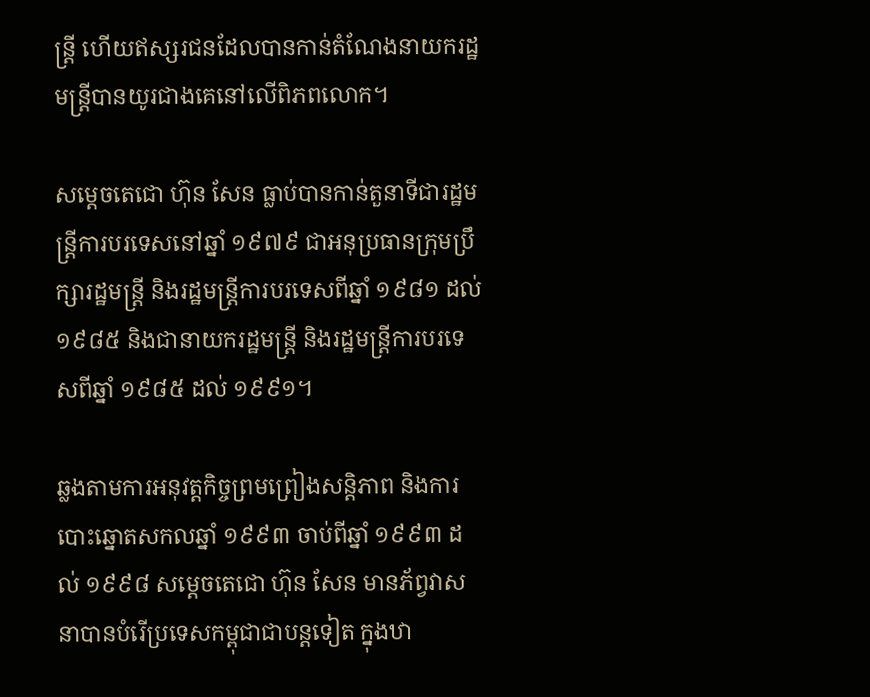ន្រ្តី ហើយឥស្សរជនដែលបានកាន់តំណែងនាយករដ្ឋមន្រ្តីបានយូរជាងគេនៅលើពិភពលោក។

សម្តេចតេជោ ហ៊ុន សែន ធ្លាប់បានកាន់តួនាទីជារដ្ឋមន្ត្រីការបរទេសនៅឆ្នាំ ១៩៧៩ ជាអនុប្រធានក្រុមប្រឹក្សារដ្ឋមន្រ្តី និងរដ្ឋមន្ត្រីការបរទេសពីឆ្នាំ ១៩៨១ ដល់ ១៩៨៥ និងជានាយករដ្ឋមន្ត្រី និងរដ្ឋមន្ត្រីការបរទេសពីឆ្នាំ ១៩៨៥ ដល់ ១៩៩១។

ឆ្លងតាមការអនុវត្តកិច្ចព្រមព្រៀងសន្តិភាព និងការបោះឆ្នោតសកលឆ្នាំ ១៩៩៣ ចាប់ពីឆ្នាំ ១៩៩៣ ដល់ ១៩៩៨ សម្តេចតេជោ ហ៊ុន សែន មានភ័ព្វវាសនាបានបំរើប្រទេសកម្ពុជាជាបន្តទៀត ក្នុងឋា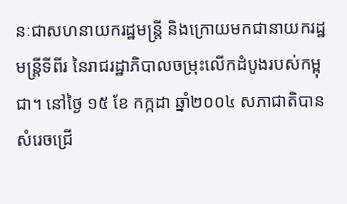នៈជាសហនាយករដ្ឋមន្ត្រី និងក្រោយមកជានាយករដ្ឋមន្ត្រីទីពីរ នៃរាជរដ្ឋាភិបាលចម្រុះលើកដំបូងរបស់កម្ពុជា។ នៅថ្ងៃ ១៥ ខែ កក្កដា ឆ្នាំ២០០៤ សភាជាតិបានសំរេចជ្រើ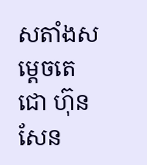សតាំងសម្តេចតេជោ ហ៊ុន សែន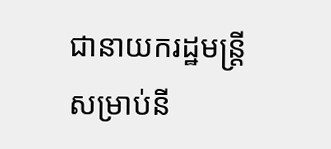ជានាយករដ្ឋមន្ត្រី សម្រាប់នី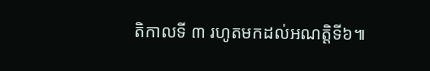តិកាលទី ៣ រហូតមកដល់អណត្តិទី៦៕